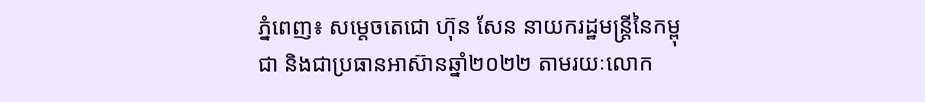ភ្នំពេញ៖ សម្ដេចតេជោ ហ៊ុន សែន នាយករដ្ឋមន្រ្តីនៃកម្ពុជា និងជាប្រធានអាស៊ានឆ្នាំ២០២២ តាមរយៈលោក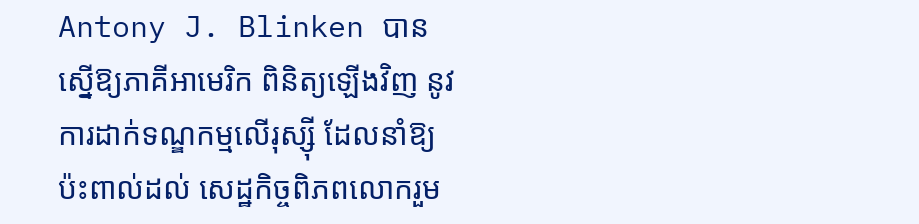Antony J. Blinken បានស្នើឱ្យភាគីអាមេរិក ពិនិត្យឡើងវិញ នូវការដាក់ទណ្ឌកម្មលើរុស្ស៊ី ដែលនាំឱ្យប៉ះពាល់ដល់ សេដ្ឋកិច្ចពិភពលោករួម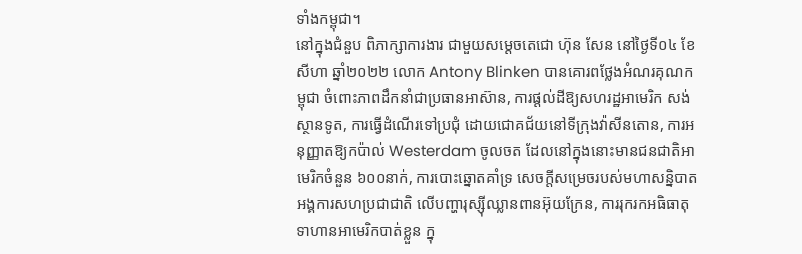ទាំងកម្ពុជា។
នៅក្នុងជំនួប ពិភាក្សាការងារ ជាមួយសម្ដេចតេជោ ហ៊ុន សែន នៅថ្ងៃទី០៤ ខែសីហា ឆ្នាំ២០២២ លោក Antony Blinken បានគោរពថ្លែងអំណរគុណកម្ពុជា ចំពោះភាពដឹកនាំជាប្រធានអាស៊ាន, ការផ្ដល់ដីឱ្យសហរដ្ឋអាមេរិក សង់ស្ថានទូត, ការធ្វើដំណើរទៅប្រជុំ ដោយជោគជ័យនៅទីក្រុងវ៉ាសីនតោន, ការអនុញ្ញាតឱ្យកប៉ាល់ Westerdam ចូលចត ដែលនៅក្នុងនោះមានជនជាតិអាមេរិកចំនួន ៦០០នាក់, ការបោះឆ្នោតគាំទ្រ សេចក្ដីសម្រេចរបស់មហាសន្និបាត អង្គការសហប្រជាជាតិ លើបញ្ហារុស្ស៊ីឈ្លានពានអ៊ុយក្រែន, ការរុករកអធិធាតុទាហានអាមេរិកបាត់ខ្លួន ក្នុ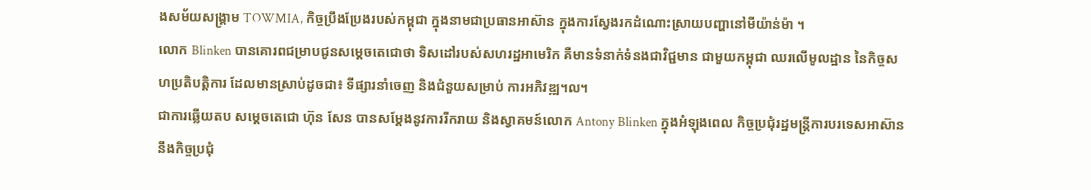ងសម័យសង្គ្រាម TOWMIA, កិច្ចប្រឹងប្រែងរបស់កម្ពុជា ក្នុងនាមជាប្រធានអាស៊ាន ក្នុងការស្វែងរកដំណោះស្រាយបញ្ហានៅមីយ៉ាន់ម៉ា ។
លោក Blinken បានគោរពជម្រាបជូនសម្ដេចតេជោថា ទិសដៅរបស់សហរដ្ឋអាមេរិក គឺមានទំនាក់ទំនងជាវិជ្ជមាន ជាមួយកម្ពុជា ឈរលើមូលដ្ឋាន នៃកិច្ចសហប្រតិបត្តិការ ដែលមានស្រាប់ដូចជា៖ ទីផ្សារនាំចេញ និងជំនួយសម្រាប់ ការអភិវឌ្ឍ។ល។
ជាការឆ្លើយតប សម្ដេចតេជោ ហ៊ុន សែន បានសម្ដែងនូវការរីករាយ និងស្វាគមន៍លោក Antony Blinken ក្នុងអំឡុងពេល កិច្ចប្រជុំរដ្ឋមន្ត្រីការបរទេសអាស៊ាន នឹងកិច្ចប្រជុំ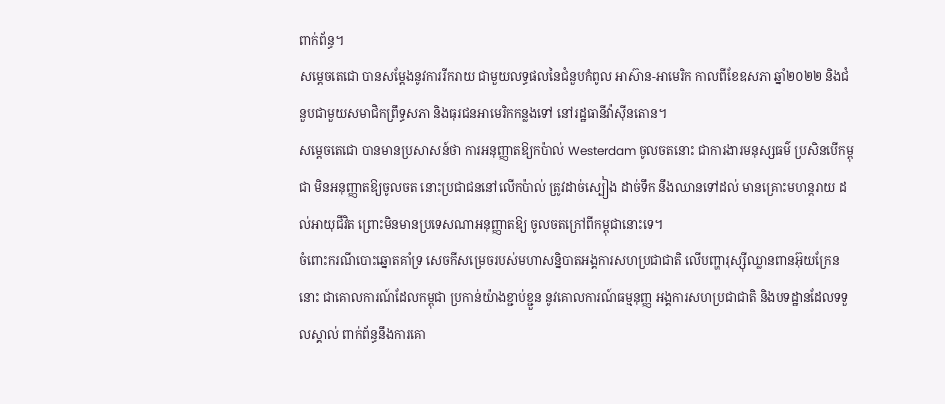ពាក់ព័ន្ធ។
សម្តេចតេជោ បានសម្ដែងនូវការរីករាយ ជាមួយលទ្ធផលនៃជំនួបកំពូល អាស៊ាន-អាមេរិក កាលពីខែឧសភា ឆ្នាំ២០២២ និងជំនួបជាមួយសមាជិកព្រឹទ្ធសភា និងធុរជនអាមេរិកកន្លងទៅ នៅរដ្ឋធានីវ៉ាស៊ីនតោន។
សម្ដេចតេជោ បានមានប្រសាសន៍ថា ការអនុញ្ញាតឱ្យកប៉ាល់ Westerdam ចូលចតនោះ ជាការងារមនុស្សធម៌ ប្រសិនបើកម្ពុជា មិនអនុញ្ញាតឱ្យចូលចត នោះប្រជាជននៅលើកប៉ាល់ ត្រូវដាច់ស្បៀង ដាច់ទឹក នឹងឈានទៅដល់ មានគ្រោះមហន្តរាយ ដល់អាយុជីវិត ព្រោះមិនមានប្រទេសណាអនុញ្ញាតឱ្យ ចូលចតក្រៅពីកម្ពុជានោះទេ។
ចំពោះករណីបោះឆ្នោតគាំទ្រ សេចកីសម្រេចរបស់មហាសន្និបាតអង្គការសហប្រជាជាតិ លើបញ្ហារុស្ស៊ីឈ្លានពានអ៊ុយក្រែននោះ ជាគោលការណ៍ដែលកម្ពុជា ប្រកាន់យ៉ាងខ្ជាប់ខ្ជួន នូវគោលការណ៍ធម្មនុញ្ញ អង្គការសហប្រជាជាតិ និងបទដ្ឋានដែលទទួលស្គាល់ ពាក់ព័ន្ធនឹងការគោ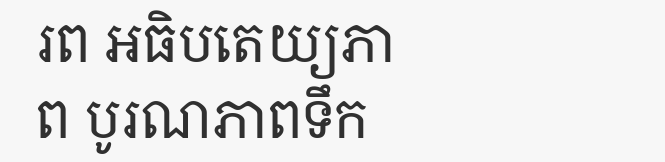រព អធិបតេយ្យភាព បូរណភាពទឹក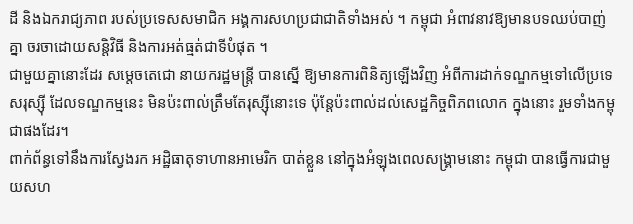ដី និងឯករាជ្យភាព របស់ប្រទេសសមាជិក អង្គការសហប្រជាជាតិទាំងអស់ ។ កម្ពុជា អំពាវនាវឱ្យមានបទឈប់បាញ់គ្នា ចរចាដោយសន្តិវិធី និងការអត់ធ្មត់ជាទីបំផុត ។
ជាមួយគ្នានោះដែរ សម្តេចតេជោ នាយករដ្ឋមន្ត្រី បានស្នើ ឱ្យមានការពិនិត្យឡើងវិញ អំពីការដាក់ទណ្ឌកម្មទៅលើប្រទេសរុស្ស៊ី ដែលទណ្ឌកម្មនេះ មិនប៉ះពាល់ត្រឹមតែរុស្ស៊ីនោះទេ ប៉ុន្តែប៉ះពាល់ដល់សេដ្ឋកិច្ចពិភពលោក ក្នុងនោះ រួមទាំងកម្ពុជាផងដែរ។
ពាក់ព័ន្ធទៅនឹងការស្វែងរក អដ្ឋិធាតុទាហានអាមេរិក បាត់ខ្លួន នៅក្នុងអំឡុងពេលសង្គ្រាមនោះ កម្ពុជា បានធ្វើការជាមួយសហ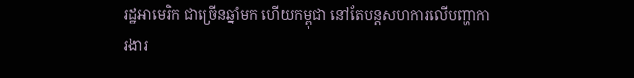រដ្ឋអាមេរិក ជាច្រើនឆ្នាំមក ហើយកម្ពុជា នៅតែបន្តសហការលើបញ្ហាការងារ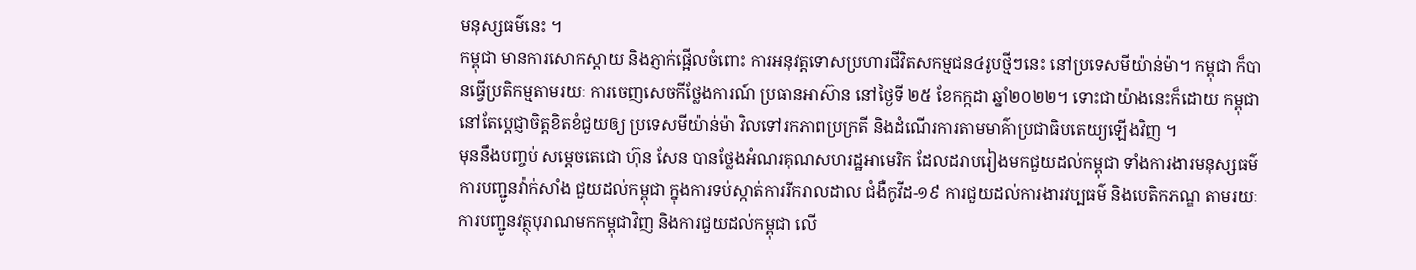មនុស្សធម៌នេះ ។
កម្ពុជា មានការសោកស្ដាយ និងភ្ញាក់ផ្អើលចំពោះ ការអនុវត្តទោសប្រហារជីវិតសកម្មជន៤រូបថ្មីៗនេះ នៅប្រទេសមីយ៉ាន់ម៉ា។ កម្ពុជា ក៏បានធ្វើប្រតិកម្មតាមរយៈ ការចេញសេចកីថ្លែងការណ៍ ប្រធានអាស៊ាន នៅថ្ងៃទី ២៥ ខែកក្កដា ឆ្នាំ២០២២។ ទោះជាយ៉ាងនេះក៏ដោយ កម្ពុជា នៅតែប្ដេជ្ញាចិត្តខិតខំជួយឲ្យ ប្រទេសមីយ៉ាន់ម៉ា វិលទៅរកភាពប្រក្រតី និងដំណើរការតាមមាគ៌ាប្រជាធិបតេយ្យឡើងវិញ ។
មុននឹងបញ្ចប់ សម្តេចតេជោ ហ៊ុន សែន បានថ្លែងអំណរគុណសហរដ្ឋអាមេរិក ដែលដរាបរៀងមកជួយដល់កម្ពុជា ទាំងការងារមនុស្សធម៌ ការបញ្ជូនវ៉ាក់សាំង ជួយដល់កម្ពុជា ក្នុងការទប់ស្កាត់ការរីករាលដាល ជំងឺកូវីដ-១៩ ការជួយដល់ការងារវប្បធម៌ និងបេតិកភណ្ឌ តាមរយៈការបញ្ជូនវត្ថុបុរាណមកកម្ពុជាវិញ និងការជួយដល់កម្ពុជា លើ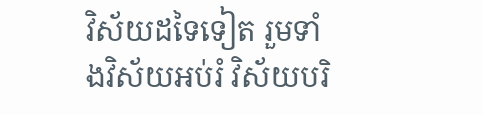វិស័យដទៃទៀត រួមទាំងវិស័យអប់រំ វិស័យបរិ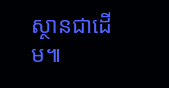ស្ថានជាដើម៕